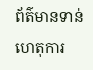ព័ត៌មានទាន់ហេតុការ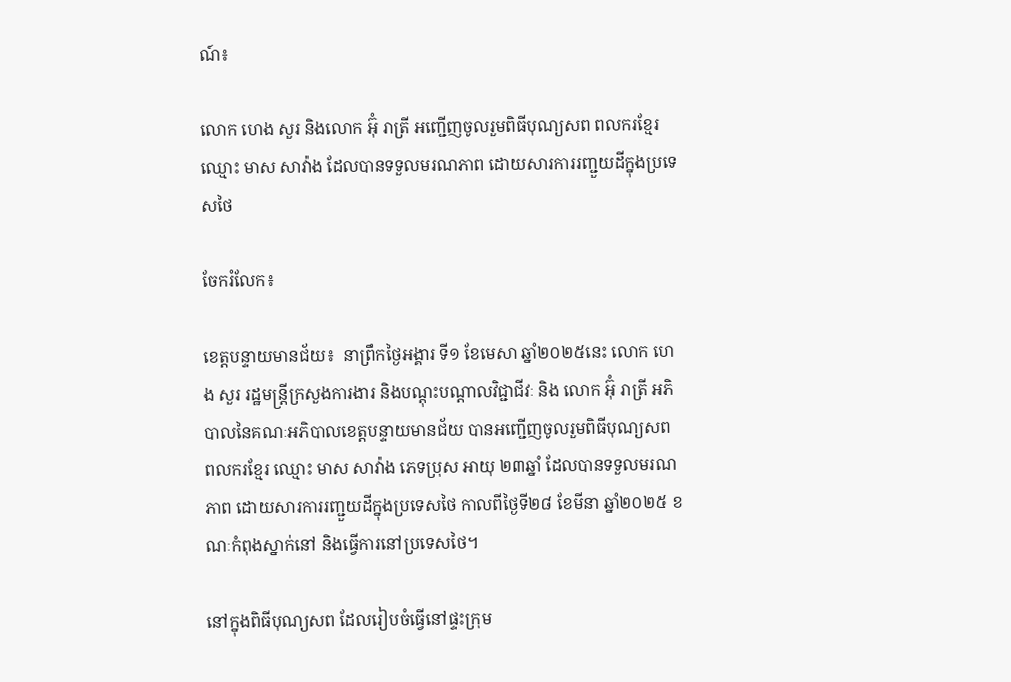ណ៍៖

លោក ហេង សួរ និងលោក អ៊ុំ រាត្រី អញ្ជើញចូលរួមពិធីបុណ្យសព ពលករខ្មែរ ឈ្មោះ មាស សាវ៉ាង ដែលបានទទួលមរណភាព ដោយសារការរញ្ជួយដីក្នុងប្រទេសថៃ

ចែករំលែក៖

ខេត្តបន្ទាយមានជ័យ៖  នាព្រឹកថ្ងៃអង្គារ ទី១ ខែមេសា ឆ្នាំ២០២៥នេះ លោក ហេង សួរ រដ្ឋមន្ត្រីក្រសួងការងារ និងបណ្តុះបណ្តាលវិជ្ជាជីវៈ និង លោក អ៊ុំ រាត្រី អភិបាលនៃគណៈអភិបាលខេត្តបន្ទាយមានជ័យ បានអញ្ជើញចូលរួមពិធីបុណ្យសព ពលករខ្មែរ ឈ្មោះ មាស សាវ៉ាង ភេទប្រុស អាយុ ២៣ឆ្នាំ ដែលបានទទួលមរណភាព ដោយសារការរញ្ជួយដីក្នុងប្រទេសថៃ កាលពីថ្ងៃទី២៨ ខែមីនា ឆ្នាំ២០២៥ ខណៈកំពុងស្នាក់នៅ និងធ្វើការនៅប្រទេសថៃ។

នៅក្នុងពិធីបុណ្យសព ដែលរៀបចំធ្វើនៅផ្ទះក្រុម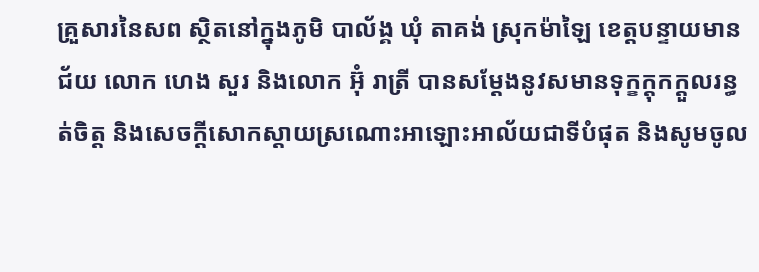គ្រួសារនៃសព ស្ថិតនៅក្នុងភូមិ បាល័ង្គ ឃុំ តាគង់ ស្រុកម៉ាឡៃ ខេត្តបន្ទាយមានជ័យ លោក ហេង សួរ និងលោក អ៊ុំ រាត្រី បានសម្តែងនូវសមានទុក្ខក្តុកក្តួលរន្ធត់ចិត្ត និងសេចក្តីសោកស្តាយស្រណោះអាឡោះអាល័យជាទីបំផុត និងសូមចូល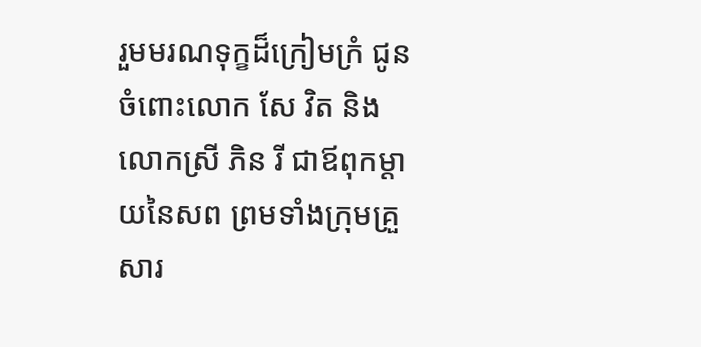រួមមរណទុក្ខដ៏ក្រៀមក្រំ ជូនចំពោះលោក សែ វិត និងលោកស្រី ភិន រី ជាឪពុកម្តាយនៃសព ព្រមទាំងក្រុមគ្រួសារ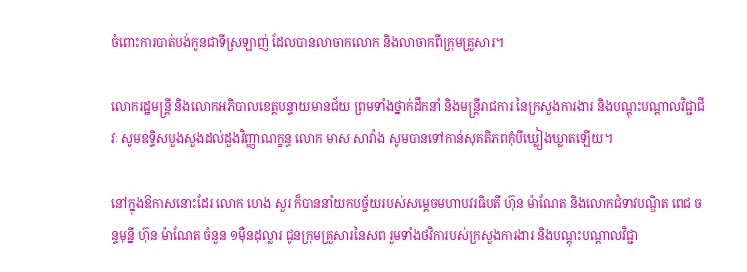ចំពោះការបាត់បង់កូនជាទីស្រឡាញ់ ដែលបានលាចាកលោក និងលាចាកពីក្រុមគ្រួសារ។

លោករដ្ឋមន្ត្រី និងលោកអភិបាលខេត្តបន្ទាយមានជ័យ ព្រមទាំងថ្នាក់ដឹកនាំ និងមន្ត្រីរាជការ នៃក្រសួងការងារ និងបណ្តុះបណ្តាលវិជ្ជាជីវៈ សូមឧទ្ទិសបួងសួងដល់ដួងវិញ្ញាណក្ខន្ធ លោក មាស សាវ៉ាង សូមបានទៅកាន់សុគតិភពកុំបីឃ្លៀងឃ្លាតឡើយ។

នៅក្នុងឱកាសនោះដែរ លោក ហេង សួរ ក៏បាននាំយកបច្ច័យរបស់សម្តេចមហាបវរធិបតី ហ៊ុន ម៉ាណែត និងលោកជំទាវបណ្ឌិត ពេជ ចន្ទមុន្នី ហ៊ុន ម៉ាណែត ចំនួន ១ម៉ឺនដុល្លារ ជូនក្រុមគ្រួសារនៃសព រួមទាំងថវិការបស់ក្រសួងការងារ និងបណ្តុះបណ្តាលវិជ្ជា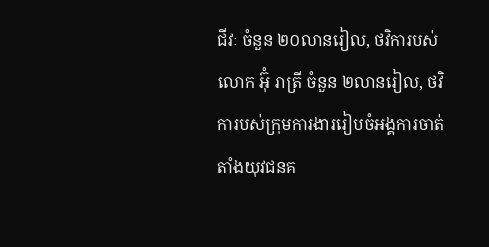ជីវៈ ចំនួន ២០លានរៀល, ថវិការបស់លោក អ៊ុំ រាត្រី ចំនួន ២លានរៀល, ថវិការបស់ក្រុមការងាររៀបចំអង្គការចាត់តាំងយុវជនគ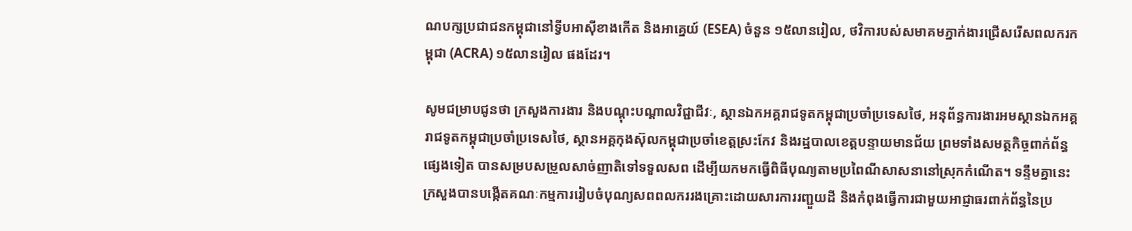ណបក្សប្រជាជនកម្ពុជានៅទ្វីបអាស៊ីខាងកើត និងអាគ្នេយ៍ (ESEA) ចំនួន ១៥លានរៀល, ថវិការបស់សមាគមភ្នាក់ងារជ្រើសរើសពលករកម្ពុជា (ACRA) ១៥លានរៀល ផងដែរ។

សូមជម្រាបជូនថា ក្រសួងការងារ និងបណ្តុះបណ្តាលវិជ្ជាជីវៈ, ស្ថានឯកអគ្គរាជទូតកម្ពុជាប្រចាំប្រទេសថៃ, អនុព័ន្ធការងារអមស្ថានឯកអគ្គរាជទូតកម្ពុជាប្រចាំប្រទេសថៃ, ស្ថានអគ្គកុងស៊ុលកម្ពុជាប្រចាំខេត្តស្រះកែវ និងរដ្ឋបាលខេត្តបន្ទាយមានជ័យ ព្រមទាំងសមត្ថកិច្ចពាក់ព័ន្ធផ្សេងទៀត បានសម្របសម្រួលសាច់ញាតិទៅទទួលសព ដើម្បីយកមកធ្វើពិធីបុណ្យតាមប្រពៃណីសាសនានៅស្រុកកំណើត។ ទន្ទឹមគ្នានេះ ក្រសួងបានបង្កើតគណៈកម្មការរៀបចំបុណ្យសពពលកររងគ្រោះដោយសារការរញ្ជួយដី និងកំពុងធ្វើការជាមួយអាជ្ញាធរពាក់ព័ន្ធនៃប្រ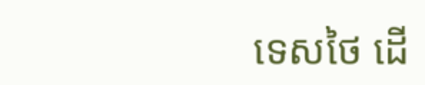ទេសថៃ ដើ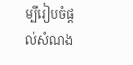ម្បីរៀបចំផ្ដល់សំណង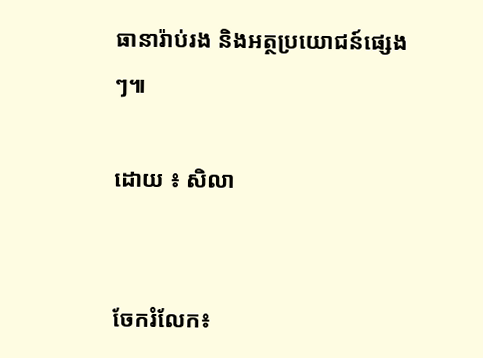ធានារ៉ាប់រង និងអត្ថប្រយោជន៍ផ្សេងៗ៕

ដោយ ៖ សិលា


ចែករំលែក៖